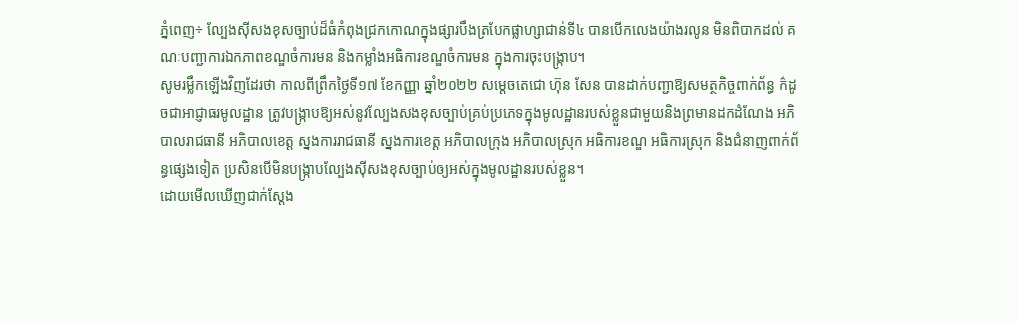ភ្នំពេញ÷ ល្បែងស៊ីសងខុសច្បាប់ដ៏ធំកំពុងជ្រកកោណក្នុងផ្សារបឹងត្របែកផ្លាហ្សាជាន់ទី៤ បានបើកលេងយ៉ាងរលូន មិនពិបាកដល់ គណៈបញ្ជាការឯកភាពខណ្ឌចំការមន និងកម្លាំងអធិការខណ្ឌចំការមន ក្នុងការចុះបង្រ្កាប។
សូមរម្លឹកឡើងវិញដែរថា កាលពីព្រឹកថ្ងៃទី១៧ ខែកញ្ញា ឆ្នាំ២០២២ សម្តេចតេជោ ហ៊ុន សែន បានដាក់បញ្ជាឱ្យសមត្ថកិច្ចពាក់ព័ន្ធ ក៌ដូចជាអាជ្ញាធរមូលដ្ឋាន ត្រូវបង្ក្រាបឱ្យអស់នូវល្បែងសងខុសច្បាប់គ្រប់ប្រភេទក្នុងមូលដ្ឋានរបស់ខ្លួនជាមួយនិងព្រមានដកដំណែង អភិបាលរាជធានី អភិបាលខេត្ត ស្នងការរាជធានី ស្នងការខេត្ត អភិបាលក្រុង អភិបាលស្រុក អធិការខណ្ឌ អធិការស្រុក និងជំនាញពាក់ព័ន្ធផ្សេងទៀត ប្រសិនបើមិនបង្រ្កាបល្បែងស៊ីសងខុសច្បាប់ឲ្យអស់ក្នុងមូលដ្ឋានរបស់ខ្លួន។
ដោយមើលឃើញជាក់ស្តែង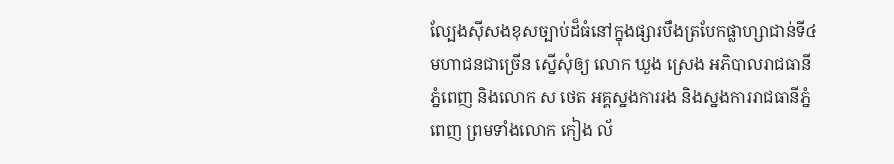ល្បែងស៊ីសងខុសច្បាប់ដ៏ធំនៅក្នុងផ្សារបឹងត្របែកផ្លាហ្សាជាន់ទី៤ មហាជនជាច្រើន ស្នើសុំឲ្យ លោក ឃួង ស្រេង អភិបាលរាជធានីភ្នំពេញ និងលោក ស ថេត អគ្គស្នងការរង និងស្នងការរាជធានីភ្នំពេញ ព្រមទាំងលោក កៀង ល័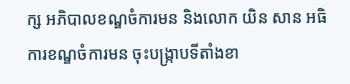ក្ស អភិបាលខណ្ឌចំការមន និងលោក យិន សាន អធិការខណ្ឌចំការមន ចុះបង្រ្កាបទីតាំងខា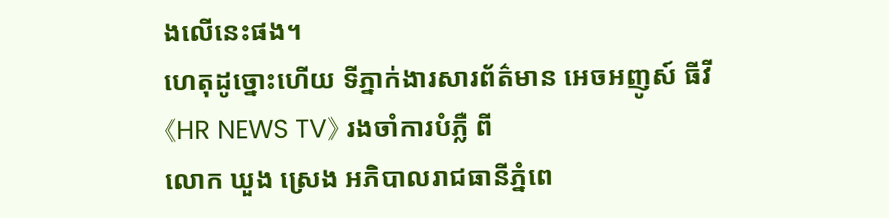ងលើនេះផង។
ហេតុដូច្នោះហើយ ទីភ្នាក់ងារសារព័ត៌មាន អេចអញូស៍ ធីវី 《HR NEWS TV》 រងចាំការបំភ្លឺ ពី
លោក ឃួង ស្រេង អភិបាលរាជធានីភ្នំពេ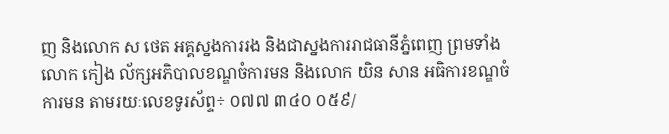ញ និងលោក ស ថេត អគ្គស្នងការរង និងជាស្នងការរាជធានីភ្នំពេញ ព្រមទាំងលោក កៀង ល័ក្សអភិបាលខណ្ឌចំការមន និងលោក យិន សាន អធិការខណ្ឌចំការមន តាមរយៈលេខទូរស័ព្ទ÷ ០៧៧ ៣៤០ ០៥៩/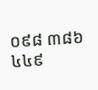០៩៨ ៣៨៦ ៤៤៩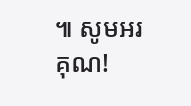៕ សូមអរគុណ!